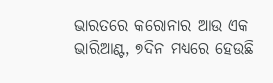ଭାରତରେ କରୋନାର ଆଉ ଏକ ଭାରିଆଣ୍ଟ, ୭ଦିନ ମଧ୍ୟରେ ହେଉଛି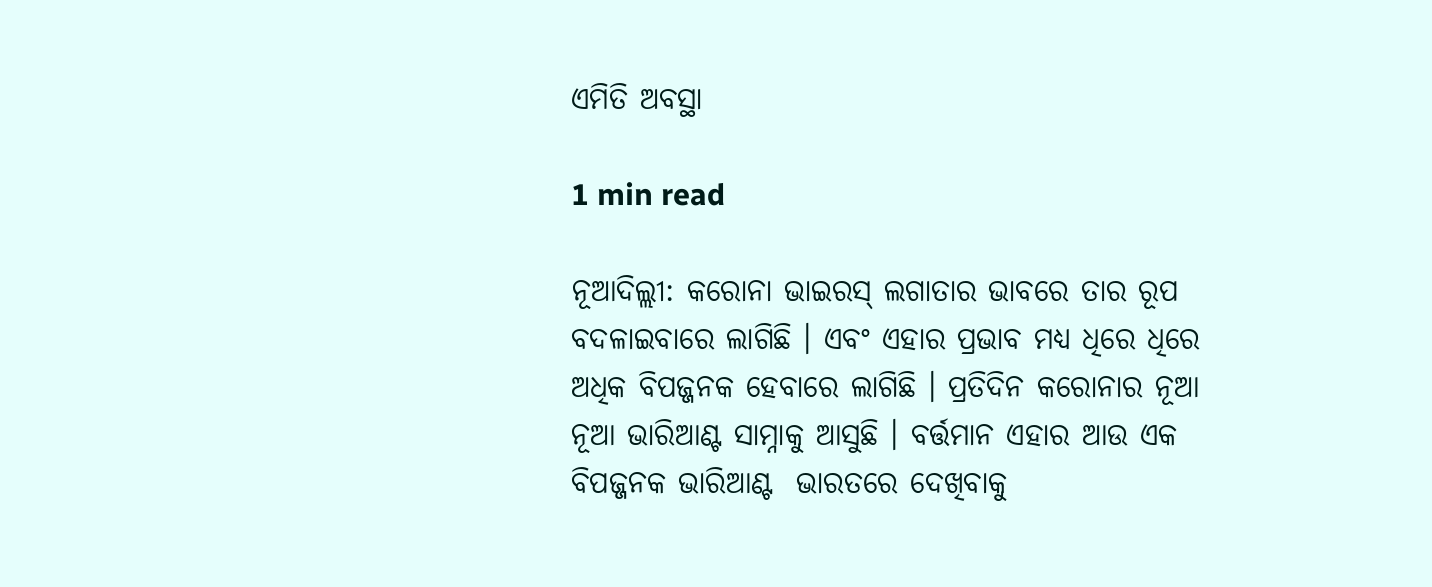ଏମିତି ଅବସ୍ଥା

1 min read

ନୂଆଦିଲ୍ଲୀ: କରୋନା ଭାଇରସ୍ ଲଗାତାର ଭାବରେ ତାର ରୂପ ବଦଳାଇବାରେ ଲାଗିଛି । ଏବଂ ଏହାର ପ୍ରଭାବ ମଧ୍ୟ ଧିରେ ଧିରେ  ଅଧିକ ବିପଜ୍ଜନକ ହେବାରେ ଲାଗିଛି । ପ୍ରତିଦିନ କରୋନାର ନୂଆ ନୂଆ ଭାରିଆଣ୍ଟ ସାମ୍ନାକୁ ଆସୁଛି । ବର୍ତ୍ତମାନ ଏହାର ଆଉ ଏକ ବିପଜ୍ଜନକ ଭାରିଆଣ୍ଟ  ଭାରତରେ ଦେଖିବାକୁ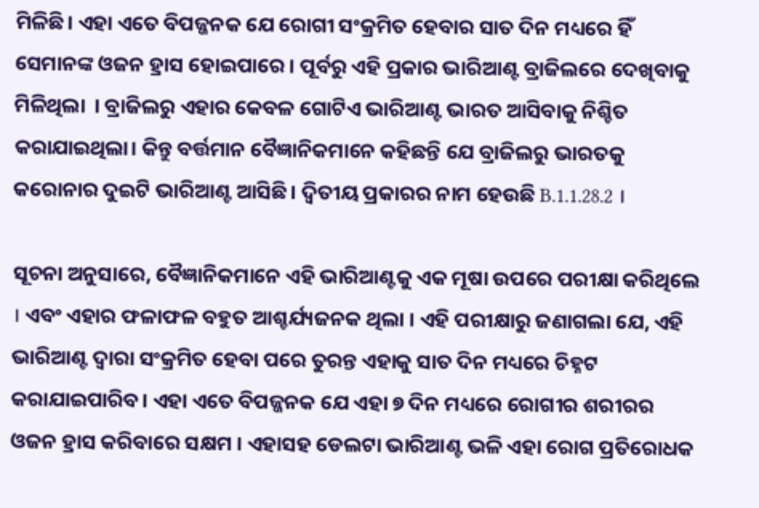ମିଳିଛି। ଏହା ଏତେ ବିପଜ୍ଜନକ ଯେ ରୋଗୀ ସଂକ୍ରମିତ ହେବାର ସାତ ଦିନ ମଧ୍ୟରେ ହିଁ ସେମାନଙ୍କ ଓଜନ ହ୍ରାସ ହୋଇପାରେ । ପୂର୍ବରୁ ଏହି ପ୍ରକାର ଭାରିଆଣ୍ଟ ବ୍ରାଜିଲରେ ଦେଖିବାକୁ  ମିଳିଥିଲା  । ବ୍ରାଜିଲରୁ ଏହାର କେବଳ ଗୋଟିଏ ଭାରିଆଣ୍ଟ ଭାରତ ଆସିବାକୁ ନିଶ୍ଚିତ କରାଯାଇଥିଲା। କିନ୍ତୁ ବର୍ତ୍ତମାନ ବୈଜ୍ଞାନିକମାନେ କହିଛନ୍ତି ଯେ ବ୍ରାଜିଲରୁ ଭାରତକୁ କରୋନାର ଦୁଇଟି ଭାରିଆଣ୍ଟ ଆସିଛି। ଦ୍ୱିତୀୟ ପ୍ରକାରର ନାମ ହେଉଛି B.1.1.28.2 ।

ସୂଚନା ଅନୁସାରେ, ବୈଜ୍ଞାନିକମାନେ ଏହି ଭାରିଆଣ୍ଟକୁ ଏକ ମୂଷା ଉପରେ ପରୀକ୍ଷା କରିଥିଲେ । ଏବଂ ଏହାର ଫଳାଫଳ ବହୁତ ଆଶ୍ଚର୍ଯ୍ୟଜନକ ଥିଲା । ଏହି ପରୀକ୍ଷାରୁ ଜଣାଗଲା ଯେ, ଏହି ଭାରିଆଣ୍ଟ ଦ୍ୱାରା ସଂକ୍ରମିତ ହେବା ପରେ ତୁରନ୍ତ ଏହାକୁ ସାତ ଦିନ ମଧ୍ୟରେ ଚିହ୍ନଟ କରାଯାଇପାରିବ। ଏହା ଏତେ ବିପଜ୍ଜନକ ଯେ ଏହା ୭ ଦିନ ମଧ୍ୟରେ ରୋଗୀର ଶରୀରର ଓଜନ ହ୍ରାସ କରିବାରେ ସକ୍ଷମ । ଏହାସହ ଡେଲଟା ଭାରିଆଣ୍ଟ ଭଳି ଏହା ରୋଗ ପ୍ରତିରୋଧକ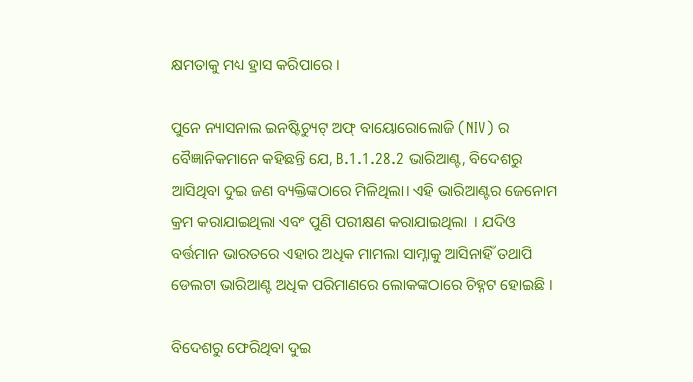କ୍ଷମତାକୁ ମଧ୍ୟ ହ୍ରାସ କରିପାରେ ।

ପୁନେ ନ୍ୟାସନାଲ ଇନଷ୍ଟିଚ୍ୟୁଟ୍ ଅଫ୍ ବାୟୋରୋଲୋଜି (NIV) ର ବୈଜ୍ଞାନିକମାନେ କହିଛନ୍ତି ଯେ, B.1.1.28.2 ଭାରିଆଣ୍ଟ, ବିଦେଶରୁ ଆସିଥିବା ଦୁଇ ଜଣ ବ୍ୟକ୍ତିଙ୍କଠାରେ ମିଳିଥିଲା। ଏହି ଭାରିଆଣ୍ଟର ଜେନୋମ କ୍ରମ କରାଯାଇଥିଲା ଏବଂ ପୁଣି ପରୀକ୍ଷଣ କରାଯାଇଥିଲା  । ଯଦିଓ ବର୍ତ୍ତମାନ ଭାରତରେ ଏହାର ଅଧିକ ମାମଲା ସାମ୍ନାକୁ ଆସିନାହିଁ ତଥାପି ଡେଲଟା ଭାରିଆଣ୍ଟ ଅଧିକ ପରିମାଣରେ ଲୋକଙ୍କଠାରେ ଚିହ୍ନଟ ହୋଇଛି ।

ବିଦେଶରୁ ଫେରିଥିବା ଦୁଇ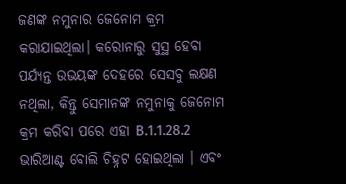ଜଣଙ୍କ ନମୁନାର ଜେନୋମ କ୍ରମ କରାଯାଇଥିଲା। କରୋନାରୁ ସୁସ୍ଥ ହେବା ପର୍ଯ୍ୟନ୍ତ ଉଭୟଙ୍କ ଦେହରେ ସେସବୁ ଲକ୍ଷଣ ନଥିଲା, କିନ୍ତୁ ସେମାନଙ୍କ ନମୁନାକୁ ଜେନୋମ କ୍ରମ କରିବା ପରେ ଏହା B.1.1.28.2 ଭାରିଆଣ୍ଟ ବୋଲି ଚିହ୍ନଟ ହୋଇଥିଲା । ଏବଂ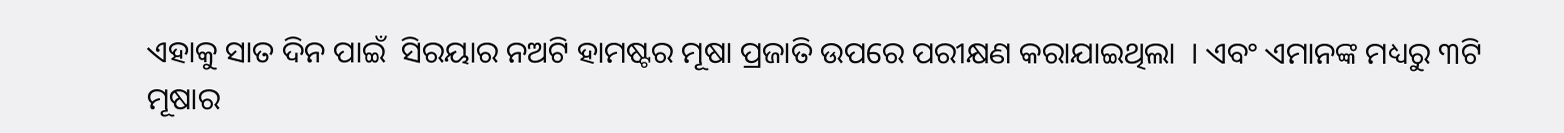ଏହାକୁ ସାତ ଦିନ ପାଇଁ  ସିରୟାର ନଅଟି ହାମଷ୍ଟର ମୂଷା ପ୍ରଜାତି ଉପରେ ପରୀକ୍ଷଣ କରାଯାଇଥିଲା  । ଏବଂ ଏମାନଙ୍କ ମଧ୍ୟରୁ ୩ଟି ମୂଷାର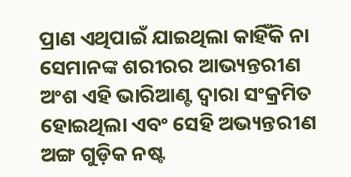ପ୍ରାଣ ଏଥିପାଇଁ ଯାଇଥିଲା କାହିଁକି ନା ସେମାନଙ୍କ ଶରୀରର ଆଭ୍ୟନ୍ତରୀଣ ଅଂଶ ଏହି ଭାରିଆଣ୍ଟ ଦ୍ୱାରା ସଂକ୍ରମିତ ହୋଇଥିଲା ଏବଂ ସେହି ଅଭ୍ୟନ୍ତରୀଣ ଅଙ୍ଗ ଗୁଡ଼ିକ ନଷ୍ଟ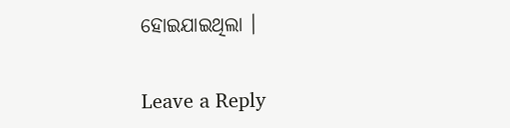ହୋଇଯାଇଥିଲା ।

Leave a Reply